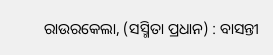ରାଉରକେଲା, (ସସ୍ମିତା ପ୍ରଧାନ) : ବାସନ୍ତୀ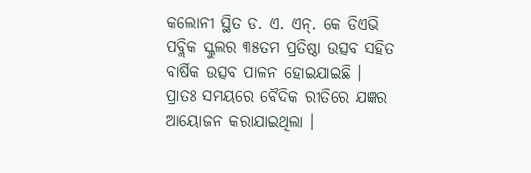କଲୋନୀ ସ୍ଥିତ ଡ. ଏ. ଏନ୍. କେ ଡିଏଭି ପବ୍ଲିକ ସ୍କୁଲର ୩୫ତମ ପ୍ରତିଷ୍ଠା ଉତ୍ସବ ସହିତ ବାର୍ଷିକ ଉତ୍ସବ ପାଳନ ହୋଇଯାଇଛି । ପ୍ରାତଃ ସମୟରେ ବୈଦିକ ରୀତିରେ ଯଜ୍ଞର ଆୟୋଜନ କରାଯାଇଥିଲା ।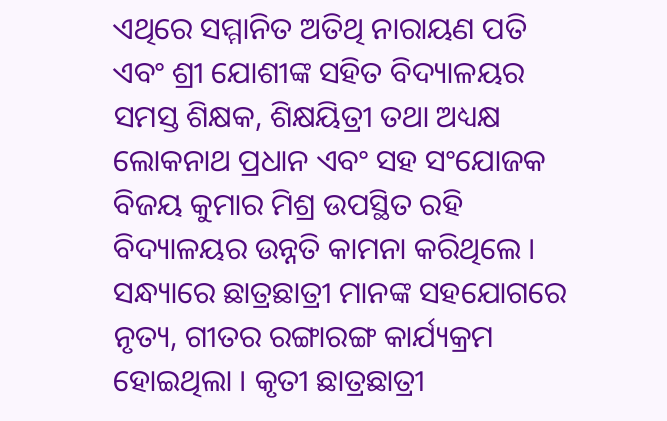ଏଥିରେ ସମ୍ମାନିତ ଅତିଥି ନାରାୟଣ ପତି ଏବଂ ଶ୍ରୀ ଯୋଶୀଙ୍କ ସହିତ ବିଦ୍ୟାଳୟର ସମସ୍ତ ଶିକ୍ଷକ, ଶିକ୍ଷୟିତ୍ରୀ ତଥା ଅଧ୍ୟକ୍ଷ ଲୋକନାଥ ପ୍ରଧାନ ଏବଂ ସହ ସଂଯୋଜକ ବିଜୟ କୁମାର ମିଶ୍ର ଉପସ୍ଥିତ ରହି ବିଦ୍ୟାଳୟର ଉନ୍ନତି କାମନା କରିଥିଲେ । ସନ୍ଧ୍ୟାରେ ଛାତ୍ରଛାତ୍ରୀ ମାନଙ୍କ ସହଯୋଗରେ ନୃତ୍ୟ, ଗୀତର ରଙ୍ଗାରଙ୍ଗ କାର୍ଯ୍ୟକ୍ରମ ହୋଇଥିଲା । କୃତୀ ଛାତ୍ରଛାତ୍ରୀ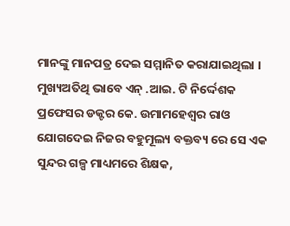ମାନଙ୍କୁ ମାନପତ୍ର ଦେଇ ସମ୍ମାନିତ କରାଯାଇଥିଲା । ମୁଖ୍ୟଅତିଥି ଭାବେ ଏନ୍ .ଆଇ. ଟି ନିର୍ଦ୍ଦେଶକ ପ୍ରଫେସର ଡକ୍ଟର କେ. ଉମାମହେଶ୍ୱର ରାଓ ଯୋଗଦେଇ ନିଜର ବହୁମୂଲ୍ୟ ବକ୍ତବ୍ୟ ରେ ସେ ଏକ ସୁନ୍ଦର ଗଳ୍ପ ମାଧ୍ୟମରେ ଶିକ୍ଷକ,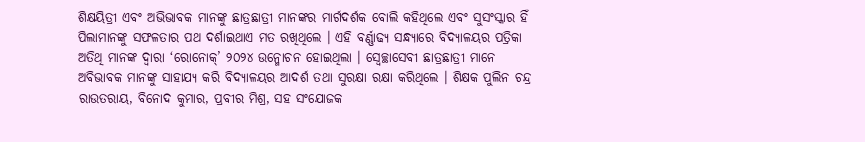ଶିକ୍ଷୟିତ୍ରୀ ଏବଂ ଅଭିଭାବକ ମାନଙ୍କୁ ଛାତ୍ରଛାତ୍ରୀ ମାନଙ୍କର ମାର୍ଗଦର୍ଶକ ବୋଲି କହିଥିଲେ ଏବଂ ସୁସଂସ୍କାର ହିଁ ପିଲାମାନଙ୍କୁ ସଫଳତାର ପଥ ଦର୍ଶାଇଥାଏ ମତ ରଖିଥିଲେ । ଏହି ବର୍ଣ୍ଣାଢ୍ୟ ସନ୍ଧ୍ୟାରେ ବିଦ୍ୟାଳୟର ପତ୍ରିକା ଅତିଥି ମାନଙ୍କ ଦ୍ୱାରା ‘ରୋନୋକ୍’ ୨୦୨୪ ଉନ୍ମୋଚନ ହୋଇଥିଲା । ସ୍ୱେଚ୍ଛାସେବୀ ଛାତ୍ରଛାତ୍ରୀ ମାନେ ଅବିଭାବକ ମାନଙ୍କୁ ସାହାଯ୍ୟ କରି ବିଦ୍ୟାଳୟର ଆଦର୍ଶ ତଥା ସୁରକ୍ଷା ରକ୍ଷା କରିଥିଲେ । ଶିକ୍ଷକ ପୁଲିନ ଚନ୍ଦ୍ର ରାଉତରାୟ, ବିନୋଦ କୁମାର, ପ୍ରବୀର ମିଶ୍ର, ସହ ସଂଯୋଜକ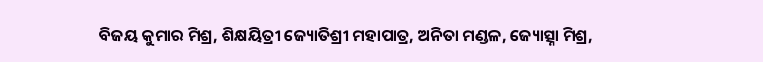ବିଜୟ କୁମାର ମିଶ୍ର, ଶିକ୍ଷୟିତ୍ରୀ ଜ୍ୟୋତିଶ୍ରୀ ମହାପାତ୍ର, ଅନିତା ମଣ୍ଡଳ, ଜ୍ୟୋତ୍ସ୍ନା ମିଶ୍ର,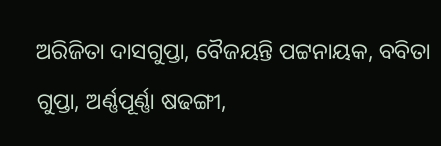ଅରିଜିତା ଦାସଗୁପ୍ତା, ବୈଜୟନ୍ତି ପଟ୍ଟନାୟକ, ବବିତା ଗୁପ୍ତା, ଅର୍ଣ୍ଣପୂର୍ଣ୍ଣା ଷଢଙ୍ଗୀ,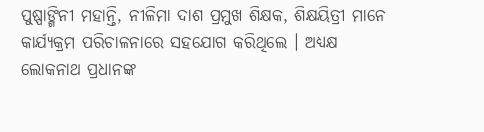ପୁଷ୍ପାଙ୍ଗିନୀ ମହାନ୍ତି, ନୀଳିମା ଦାଶ ପ୍ରମୁଖ ଶିକ୍ଷକ, ଶିକ୍ଷୟିତ୍ରୀ ମାନେ କାର୍ଯ୍ୟକ୍ରମ ପରିଚାଳନାରେ ସହଯୋଗ କରିଥିଲେ । ଅଧ୍ୟକ୍ଷ ଲୋକନାଥ ପ୍ରଧାନଙ୍କ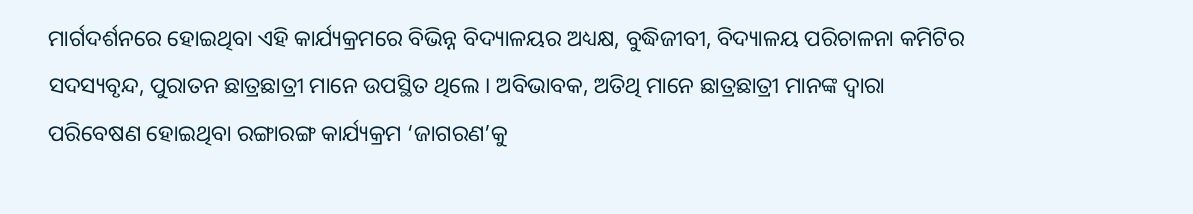ମାର୍ଗଦର୍ଶନରେ ହୋଇଥିବା ଏହି କାର୍ଯ୍ୟକ୍ରମରେ ବିଭିନ୍ନ ବିଦ୍ୟାଳୟର ଅଧ୍ୟକ୍ଷ, ବୁଦ୍ଧିଜୀବୀ, ବିଦ୍ୟାଳୟ ପରିଚାଳନା କମିଟିର ସଦସ୍ୟବୃନ୍ଦ, ପୁରାତନ ଛାତ୍ରଛାତ୍ରୀ ମାନେ ଉପସ୍ଥିତ ଥିଲେ । ଅବିଭାବକ, ଅତିଥି ମାନେ ଛାତ୍ରଛାତ୍ରୀ ମାନଙ୍କ ଦ୍ୱାରା ପରିବେଷଣ ହୋଇଥିବା ରଙ୍ଗାରଙ୍ଗ କାର୍ଯ୍ୟକ୍ରମ ‘ଜାଗରଣ’କୁ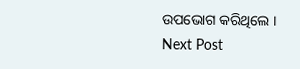ଉପଭୋଗ କରିଥିଲେ ।
Next Post